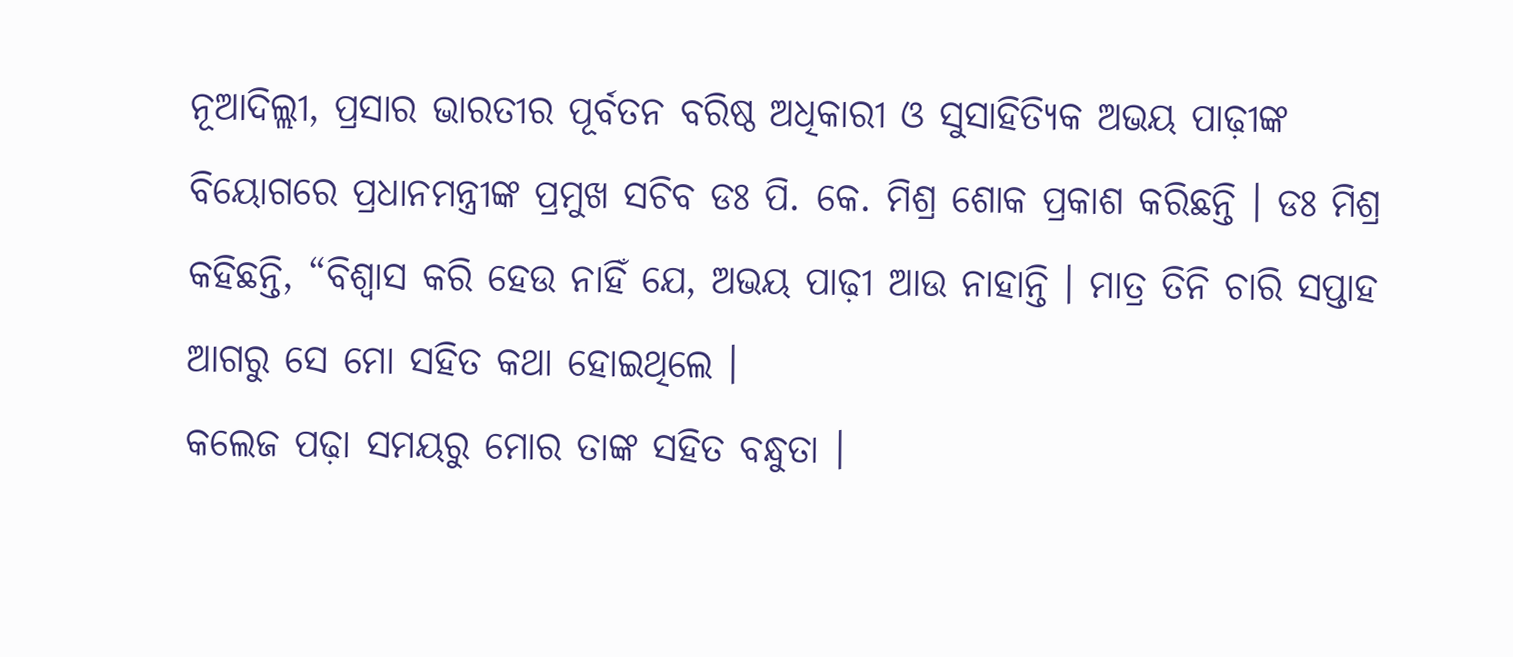ନୂଆଦିଲ୍ଲୀ, ପ୍ରସାର ଭାରତୀର ପୂର୍ବତନ ବରିଷ୍ଠ ଅଧିକାରୀ ଓ ସୁସାହିତ୍ୟିକ ଅଭୟ ପାଢ଼ୀଙ୍କ ବିୟୋଗରେ ପ୍ରଧାନମନ୍ତ୍ରୀଙ୍କ ପ୍ରମୁଖ ସଚିବ ଡଃ ପି. କେ. ମିଶ୍ର ଶୋକ ପ୍ରକାଶ କରିଛନ୍ତି । ଡଃ ମିଶ୍ର କହିଛନ୍ତି, “ବିଶ୍ୱାସ କରି ହେଉ ନାହିଁ ଯେ, ଅଭୟ ପାଢ଼ୀ ଆଉ ନାହାନ୍ତି । ମାତ୍ର ତିନି ଚାରି ସପ୍ତାହ ଆଗରୁ ସେ ମୋ ସହିତ କଥା ହୋଇଥିଲେ ।
କଲେଜ ପଢ଼ା ସମୟରୁ ମୋର ତାଙ୍କ ସହିତ ବନ୍ଧୁତା ।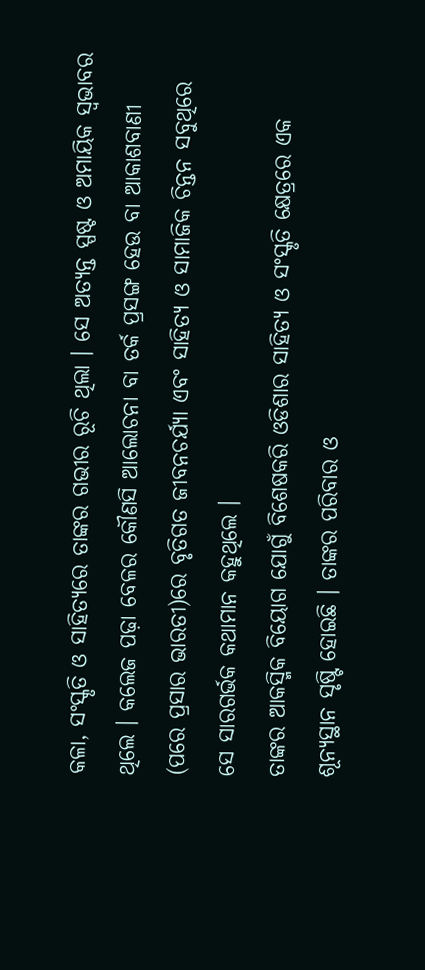କଳା, ସଂସ୍କୃତି ଓ ସାହିତ୍ୟରେ ତାଙ୍କର ଗଭୀର ରୂଚି ଥିଲା । ସେ ଅତ୍ୟନ୍ତ ସ୍ପଷ୍ଟ ଓ ଅମାୟିକ ସ୍ୱଭାବର ଥିଲେ । କଲେଜ ପଢ଼ା ବେଳର କୌଣସି ଆଲୋଚନା ବା ତର୍କ ପ୍ରସଙ୍ଗ ହେଉ ବା ଆକାଶବାଣୀ (ପରେ ପ୍ରସାର ଭାରତୀ)ରେ ବୃତିଗତ ଜୀବନଚର୍ଯ୍ୟା ଏବଂ ସାହିତ୍ୟ ଓ ସାମାଜିକ ଚିନ୍ତନ ସବୁଥିରେ ସେ ସାରଗର୍ଭକ କଥାମାନ କହୁଥିଲେ ।
ତାଙ୍କର ଆକସ୍ମିକ ବିୟୋଗ ଯୋଗୁଁ ବିଶେଷକରି ଓଡିଶାର ସାହିତ୍ୟ ଓ ସଂସ୍କୃତି କ୍ଷେତ୍ରରେ ଏକ ଶୂନ୍ୟସ୍ଥାନ ସୃଷ୍ଟି ହୋଇଛି । ତାଙ୍କର ପରିବାର ଓ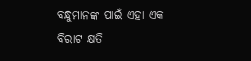ବନ୍ଧୁମାନଙ୍କ ପାଇଁ ଏହା ଏକ ବିରାଟ କ୍ଷତି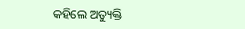କହିଲେ ଅତ୍ୟୁକ୍ତି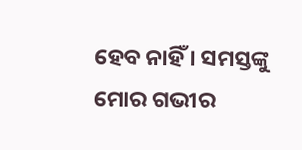ହେବ ନାହିଁ । ସମସ୍ତଙ୍କୁ ମୋର ଗଭୀର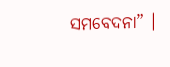ସମବେଦନା” ।